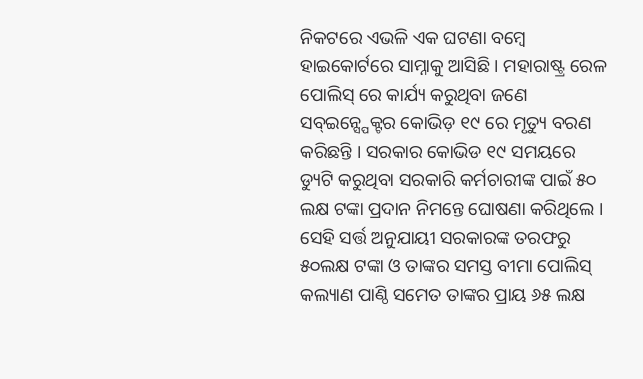ନିକଟରେ ଏଭଳି ଏକ ଘଟଣା ବମ୍ବେ ହାଇକୋର୍ଟରେ ସାମ୍ନାକୁ ଆସିଛି । ମହାରାଷ୍ଟ୍ର ରେଳ ପୋଲିସ୍ ରେ କାର୍ଯ୍ୟ କରୁଥିବା ଜଣେ ସବ୍ଇନ୍ସ୍ପେକ୍ଟର କୋଭିଡ଼ ୧୯ ରେ ମୃତ୍ୟୁ ବରଣ କରିଛନ୍ତି । ସରକାର କୋଭିଡ ୧୯ ସମୟରେ ଡ୍ୟୁଟି କରୁଥିବା ସରକାରି କର୍ମଚାରୀଙ୍କ ପାଇଁ ୫୦ ଲକ୍ଷ ଟଙ୍କା ପ୍ରଦାନ ନିମନ୍ତେ ଘୋଷଣା କରିଥିଲେ । ସେହି ସର୍ତ୍ତ ଅନୁଯାୟୀ ସରକାରଙ୍କ ତରଫରୁ ୫୦ଲକ୍ଷ ଟଙ୍କା ଓ ତାଙ୍କର ସମସ୍ତ ବୀମା ପୋଲିସ୍ କଲ୍ୟାଣ ପାଣ୍ଠି ସମେତ ତାଙ୍କର ପ୍ରାୟ ୬୫ ଲକ୍ଷ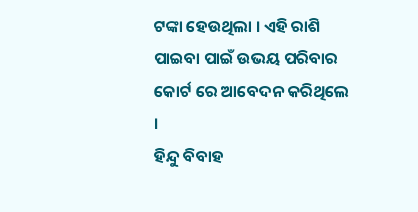ଟଙ୍କା ହେଉଥିଲା । ଏହି ରାଶି ପାଇବା ପାଇଁ ଉଭୟ ପରିବାର କୋର୍ଟ ରେ ଆବେଦନ କରିଥିଲେ ।
ହିନ୍ଦୁ ବିବାହ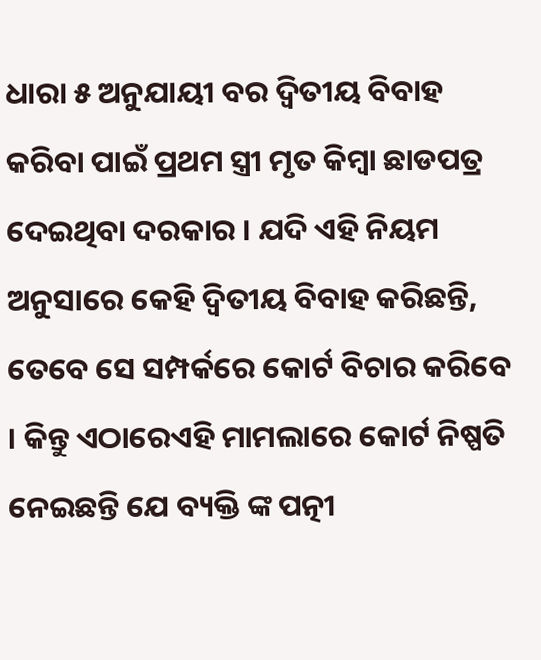ଧାରା ୫ ଅନୁଯାୟୀ ବର ଦ୍ୱିତୀୟ ବିବାହ କରିବା ପାଇଁ ପ୍ରଥମ ସ୍ତ୍ରୀ ମୃତ କିମ୍ବା ଛାଡପତ୍ର ଦେଇଥିବା ଦରକାର । ଯଦି ଏହି ନିୟମ ଅନୁସାରେ କେହି ଦ୍ୱିତୀୟ ବିବାହ କରିଛନ୍ତି, ତେବେ ସେ ସମ୍ପର୍କରେ କୋର୍ଟ ବିଚାର କରିବେ । କିନ୍ତୁ ଏଠାରେଏହି ମାମଲାରେ କୋର୍ଟ ନିଷ୍ପତି ନେଇଛନ୍ତି ଯେ ବ୍ୟକ୍ତି ଙ୍କ ପତ୍ନୀ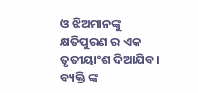ଓ ଝିଅମାନଙ୍କୁ କ୍ଷତିପୁରଣ ର ଏକ ତୃତୀୟାଂଶ ଦିଆଯିବ। ବ୍ୟକ୍ତି ଙ୍କ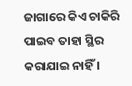ଜାଗାରେ କିଏ ଚାକିରି ପାଇବ ତାହା ସ୍ଥିର କରାଯାଇ ନାହିଁ ।